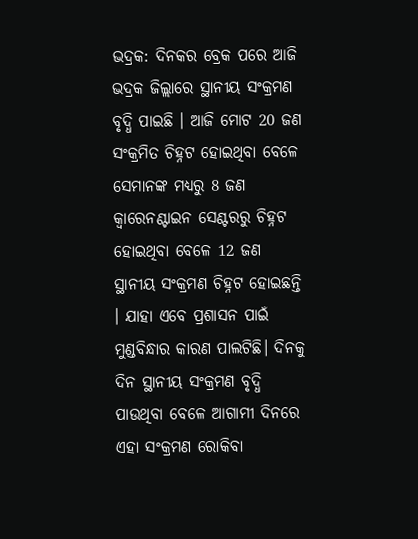ଭଦ୍ରକ: ଦିନକର ବ୍ରେକ ପରେ ଆଜି ଭଦ୍ରକ ଜିଲ୍ଲାରେ ସ୍ଥାନୀୟ ସଂକ୍ରମଣ ବୃଦ୍ଧି ପାଇଛି । ଆଜି ମୋଟ 20 ଜଣ ସଂକ୍ରମିତ ଚିହ୍ନଟ ହୋଇଥିବା ବେଳେ ସେମାନଙ୍କ ମଧ୍ୟରୁ 8 ଜଣ କ୍ବାରେନଣ୍ଟାଇନ ସେଣ୍ଟରରୁ ଚିହ୍ନଟ ହୋଇଥିବା ବେଳେ 12 ଜଣ ସ୍ଥାନୀୟ ସଂକ୍ରମଣ ଚିହ୍ନଟ ହୋଇଛନ୍ତି । ଯାହା ଏବେ ପ୍ରଶାସନ ପାଇଁ ମୁଣ୍ଡବିନ୍ଧାର କାରଣ ପାଲଟିଛି। ଦିନକୁ ଦିନ ସ୍ଥାନୀୟ ସଂକ୍ରମଣ ବୃଦ୍ଧି ପାଉଥିବା ବେଳେ ଆଗାମୀ ଦିନରେ ଏହା ସଂକ୍ରମଣ ରୋକିବା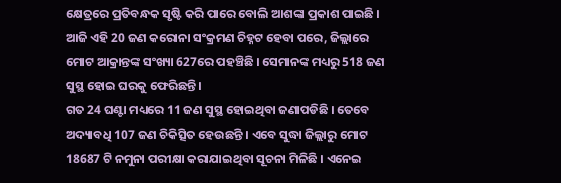କ୍ଷେତ୍ରରେ ପ୍ରତିବନ୍ଧକ ସୃଷ୍ଟି କରି ପାରେ ବୋଲି ଆଶଙ୍କା ପ୍ରକାଶ ପାଇଛି ।
ଆଜି ଏହି 20 ଜଣ କରୋନା ସଂକ୍ରମଣ ଚିହ୍ନଟ ହେବା ପରେ, ଜିଲ୍ଲାରେ ମୋଟ ଆକ୍ରାନ୍ତଙ୍କ ସଂଖ୍ୟା 627ରେ ପହଞ୍ଚିଛି । ସେମାନଙ୍କ ମଧ୍ୟରୁ 518 ଜଣ ସୁସ୍ଥ ହୋଇ ଘରକୁ ଫେରିଛନ୍ତି ।
ଗତ 24 ଘଣ୍ଟା ମଧ୍ୟରେ 11 ଜଣ ସୁସ୍ଥ ହୋଇଥିବା ଜଣାପଡିଛି । ତେବେ ଅଦ୍ୟାବଧି 107 ଜଣ ଚିକିତ୍ସିତ ହେଉଛନ୍ତି । ଏବେ ସୁଦ୍ଧା ଜିଲ୍ଲାରୁ ମୋଟ 18687 ଟି ନମୁନା ପରୀକ୍ଷା କରାଯାଇଥିବା ସୂଚନା ମିଳିଛି । ଏନେଇ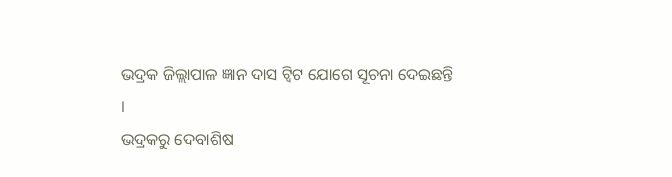ଭଦ୍ରକ ଜିଲ୍ଲାପାଳ ଜ୍ଞାନ ଦାସ ଟ୍ୱିଟ ଯୋଗେ ସୂଚନା ଦେଇଛନ୍ତି ।
ଭଦ୍ରକରୁ ଦେବାଶିଷ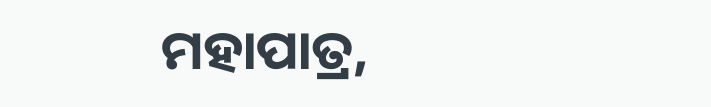ମହାପାତ୍ର,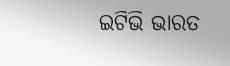ଇଟିଭି ଭାରତ